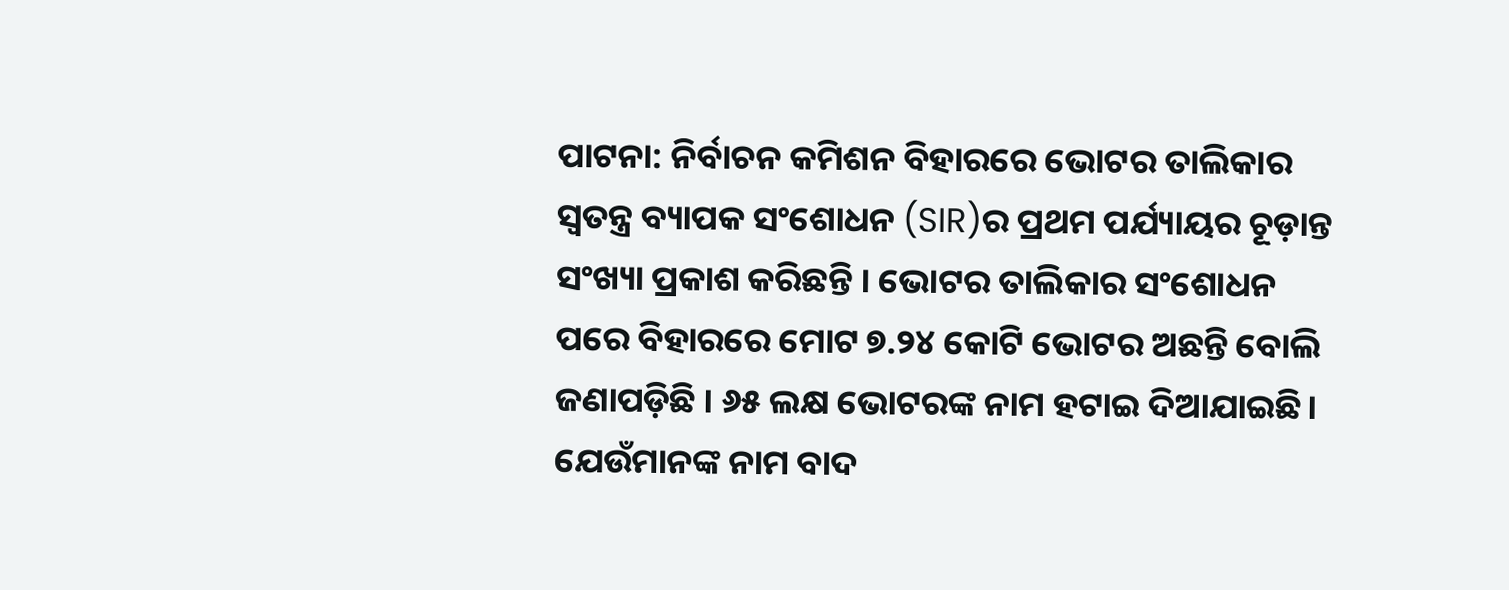ପାଟନା: ନିର୍ବାଚନ କମିଶନ ବିହାରରେ ଭୋଟର ତାଲିକାର ସ୍ୱତନ୍ତ୍ର ବ୍ୟାପକ ସଂଶୋଧନ (SIR)ର ପ୍ରଥମ ପର୍ଯ୍ୟାୟର ଚୂଡ଼ାନ୍ତ ସଂଖ୍ୟା ପ୍ରକାଶ କରିଛନ୍ତି । ଭୋଟର ତାଲିକାର ସଂଶୋଧନ ପରେ ବିହାରରେ ମୋଟ ୭.୨୪ କୋଟି ଭୋଟର ଅଛନ୍ତି ବୋଲି ଜଣାପଡ଼ିଛି । ୬୫ ଲକ୍ଷ ଭୋଟରଙ୍କ ନାମ ହଟାଇ ଦିଆଯାଇଛି। ଯେଉଁମାନଙ୍କ ନାମ ବାଦ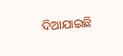ଦିଆଯାଇଛି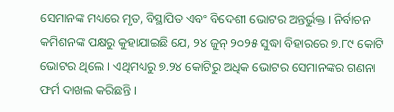ସେମାନଙ୍କ ମଧ୍ୟରେ ମୃତ, ବିସ୍ଥାପିତ ଏବଂ ବିଦେଶୀ ଭୋଟର ଅନ୍ତର୍ଭୁକ୍ତ । ନିର୍ବାଚନ କମିଶନଙ୍କ ପକ୍ଷରୁ କୁହାଯାଇଛି ଯେ, ୨୪ ଜୁନ୍ ୨୦୨୫ ସୁଦ୍ଧା ବିହାରରେ ୭.୮୯ କୋଟି ଭୋଟର ଥିଲେ । ଏଥିମଧ୍ୟରୁ ୭.୨୪ କୋଟିରୁ ଅଧିକ ଭୋଟର ସେମାନଙ୍କର ଗଣନା ଫର୍ମ ଦାଖଲ କରିଛନ୍ତି ।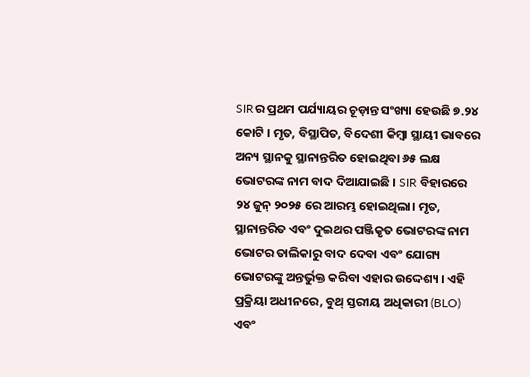SIRର ପ୍ରଥମ ପର୍ଯ୍ୟାୟର ଚୂଡ଼ାନ୍ତ ସଂଖ୍ୟା ହେଉଛି ୭.୨୪ କୋଟି । ମୃତ, ବିସ୍ଥାପିତ, ବିଦେଶୀ କିମ୍ବା ସ୍ଥାୟୀ ଭାବରେ ଅନ୍ୟ ସ୍ଥାନକୁ ସ୍ଥାନାନ୍ତରିତ ହୋଇଥିବା ୬୫ ଲକ୍ଷ ଭୋଟରଙ୍କ ନାମ ବାଦ ଦିଆଯାଇଛି । SIR ବିହାରରେ ୨୪ ଜୁନ୍ ୨୦୨୫ ରେ ଆରମ୍ଭ ହୋଇଥିଲା। ମୃତ, ସ୍ଥାନାନ୍ତରିତ ଏବଂ ଦୁଇଥର ପଞ୍ଜିକୃତ ଭୋଟରଙ୍କ ନାମ ଭୋଟର ତାଲିକାରୁ ବାଦ ଦେବା ଏବଂ ଯୋଗ୍ୟ ଭୋଟରଙ୍କୁ ଅନ୍ତର୍ଭୁକ୍ତ କରିବା ଏହାର ଉଦ୍ଦେଶ୍ୟ । ଏହି ପ୍ରକ୍ରିୟା ଅଧୀନରେ, ବୁଥ୍ ସ୍ତରୀୟ ଅଧିକାରୀ (BLO) ଏବଂ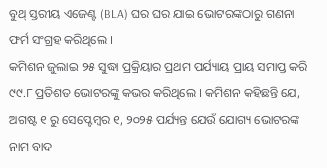ବୁଥ୍ ସ୍ତରୀୟ ଏଜେଣ୍ଟ (BLA) ଘର ଘର ଯାଇ ଭୋଟରଙ୍କଠାରୁ ଗଣନା ଫର୍ମ ସଂଗ୍ରହ କରିଥିଲେ ।
କମିଶନ ଜୁଲାଇ ୨୫ ସୁଦ୍ଧା ପ୍ରକ୍ରିୟାର ପ୍ରଥମ ପର୍ଯ୍ୟାୟ ପ୍ରାୟ ସମାପ୍ତ କରି ୯୯.୮ ପ୍ରତିଶତ ଭୋଟରଙ୍କୁ କଭର କରିଥିଲେ । କମିଶନ କହିଛନ୍ତି ଯେ, ଅଗଷ୍ଟ ୧ ରୁ ସେପ୍ଟେମ୍ବର ୧, ୨୦୨୫ ପର୍ଯ୍ୟନ୍ତ ଯେଉଁ ଯୋଗ୍ୟ ଭୋଟରଙ୍କ ନାମ ବାଦ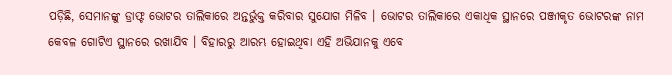ପଡ଼ିଛି, ସେମାନଙ୍କୁ ଡ୍ରାଫ୍ଟ ଭୋଟର ତାଲିକାରେ ଅନ୍ତର୍ଭୁକ୍ତ କରିବାର ସୁଯୋଗ ମିଳିବ । ଭୋଟର ତାଲିକାରେ ଏକାଧିକ ସ୍ଥାନରେ ପଞ୍ଜୀକୃତ ଭୋଟରଙ୍କ ନାମ କେବଳ ଗୋଟିଏ ସ୍ଥାନରେ ରଖାଯିବ । ବିହାରରୁ ଆରମ୍ଭ ହୋଇଥିବା ଏହି ଅଭିଯାନକୁ ଏବେ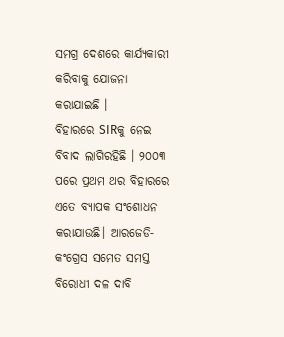ସମଗ୍ର ଦେଶରେ କାର୍ଯ୍ୟକାରୀ କରିବାକୁ ଯୋଜନା କରାଯାଇଛି ।
ବିହାରରେ SIRକୁ ନେଇ ବିବାଦ ଲାଗିରହିଛି । ୨୦୦୩ ପରେ ପ୍ରଥମ ଥର ବିହାରରେ ଏତେ ବ୍ୟାପକ ସଂଶୋଧନ କରାଯାଉଛି। ଆରଜେଡି-କଂଗ୍ରେସ ସମେତ ସମସ୍ତ ବିରୋଧୀ ଦଳ ଦାବି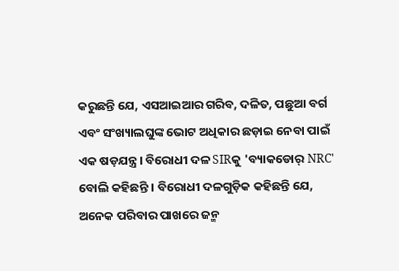କରୁଛନ୍ତି ଯେ, ଏସଆଇଆର ଗରିବ, ଦଳିତ, ପଛୁଆ ବର୍ଗ ଏବଂ ସଂଖ୍ୟାଲଘୁଙ୍କ ଭୋଟ ଅଧିକାର ଛଡ଼ାଇ ନେବା ପାଇଁ ଏକ ଷଡ଼ଯନ୍ତ୍ର। ବିରୋଧୀ ଦଳ SIRକୁ 'ବ୍ୟାକଡୋର୍ NRC' ବୋଲି କହିଛନ୍ତି । ବିରୋଧୀ ଦଳଗୁଡ଼ିକ କହିଛନ୍ତି ଯେ, ଅନେକ ପରିବାର ପାଖରେ ଜନ୍ମ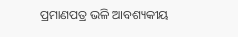ପ୍ରମାଣପତ୍ର ଭଳି ଆବଶ୍ୟକୀୟ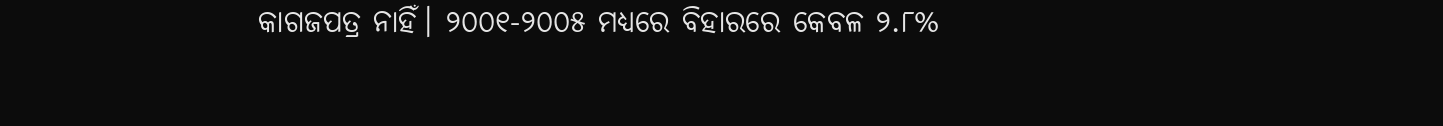କାଗଜପତ୍ର ନାହିଁ। ୨୦୦୧-୨୦୦୫ ମଧ୍ୟରେ ବିହାରରେ କେବଳ ୨.୮%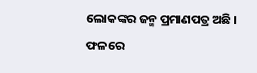ଲୋକଙ୍କର ଜନ୍ମ ପ୍ରମାଣପତ୍ର ଅଛି । ଫଳରେ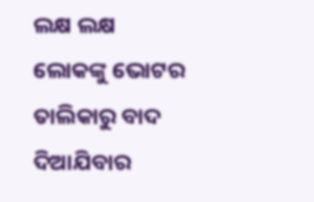ଲକ୍ଷ ଲକ୍ଷ ଲୋକଙ୍କୁ ଭୋଟର ତାଲିକାରୁ ବାଦ ଦିଆଯିବାର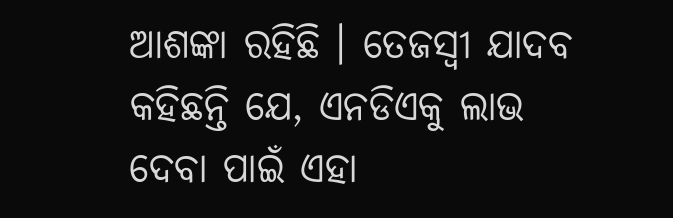ଆଶଙ୍କା ରହିଛି । ତେଜସ୍ୱୀ ଯାଦବ କହିଛନ୍ତି ଯେ, ଏନଡିଏକୁ ଲାଭ ଦେବା ପାଇଁ ଏହା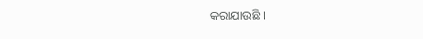କରାଯାଉଛି ।